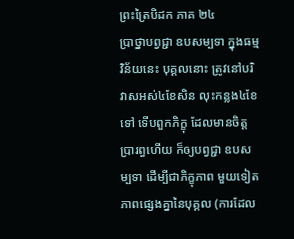ព្រះត្រៃបិដក ភាគ ២៤
ប្រាថ្នាបព្វជ្ជា ឧបសម្បទា ក្នុងធម្មវិន័យនេះ បុគ្គលនោះ ត្រូវនៅបរិវាសអស់៤ខែសិន លុះកន្លង៤ខែទៅ ទើបពួកភិក្ខុ ដែលមានចិត្តប្រារព្ធហើយ ក៏ឲ្យបព្វជ្ជា ឧបសម្បទា ដើម្បីជាភិក្ខុភាព មួយទៀត ភាពផ្សេងគ្នានៃបុគ្គល (ការដែល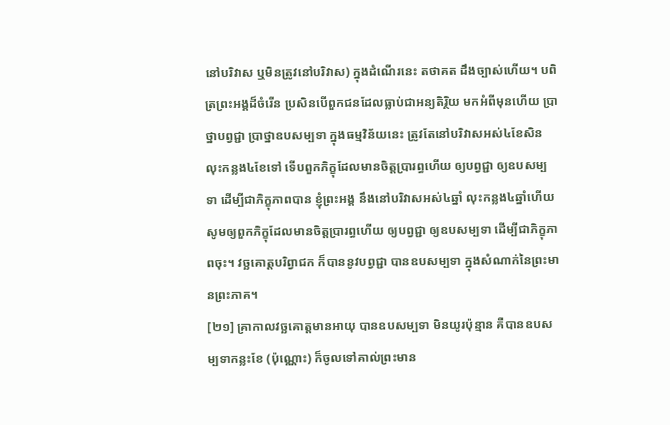នៅបរិវាស ឬមិនត្រូវនៅបរិវាស) ក្នុងដំណើរនេះ តថាគត ដឹងច្បាស់ហើយ។ បពិត្រព្រះអង្គដ៏ចំរើន ប្រសិនបើពួកជនដែលធ្លាប់ជាអន្យតិរ្ថិយ មកអំពីមុនហើយ ប្រាថ្នាបព្វជ្ជា ប្រាថ្នាឧបសម្បទា ក្នុងធម្មវិន័យនេះ ត្រូវតែនៅបរិវាសអស់៤ខែសិន លុះកន្លង៤ខែទៅ ទើបពួកភិក្ខុដែលមានចិត្តប្រារព្ធហើយ ឲ្យបព្វជ្ជា ឲ្យឧបសម្បទា ដើម្បីជាភិក្ខុភាពបាន ខ្ញុំព្រះអង្គ នឹងនៅបរិវាសអស់៤ឆ្នាំ លុះកន្លង៤ឆ្នាំហើយ សូមឲ្យពួកភិក្ខុដែលមានចិត្តប្រារព្ធហើយ ឲ្យបព្វជ្ជា ឲ្យឧបសម្បទា ដើម្បីជាភិក្ខុភាពចុះ។ វច្ឆគោត្តបរិព្វាជក ក៏បាននូវបព្វជ្ជា បានឧបសម្បទា ក្នុងសំណាក់នៃព្រះមានព្រះភាគ។
[២១] គ្រាកាលវច្ឆគោត្តមានអាយុ បានឧបសម្បទា មិនយូរប៉ុន្មាន គឺបានឧបសម្បទាកន្លះខែ (ប៉ុណ្ណោះ) ក៏ចូលទៅគាល់ព្រះមាន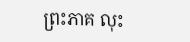ព្រះភាគ លុះ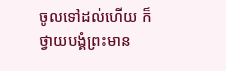ចូលទៅដល់ហើយ ក៏ថ្វាយបង្គំព្រះមាន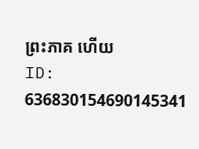ព្រះភាគ ហើយ
ID: 636830154690145341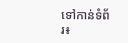ទៅកាន់ទំព័រ៖